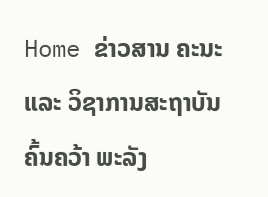Home ຂ່າວສານ ຄະນະ ແລະ ວິຊາການສະຖາບັນຄົ້ນຄວ້າ ພະລັງ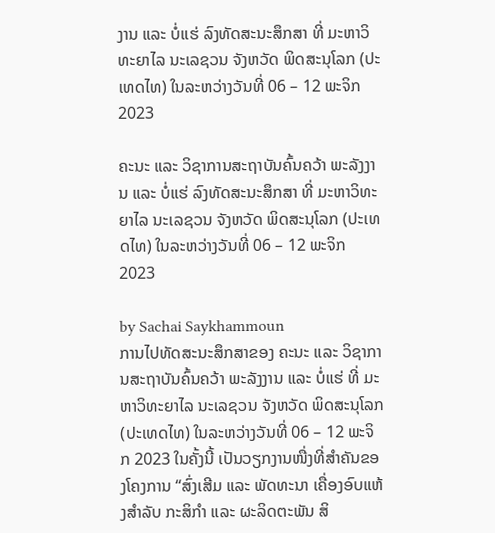ງານ ແລະ ບໍ່ແຮ່ ລົງທັດສະນະສຶກສາ ທີ່ ມະຫາວິທະຍາໄລ ນະເລຊວນ ຈັງຫວັດ ພິດສະນຸໂລກ (ປະເທດໄທ) ໃນລະຫວ່າງວັນທີ່ 06 – 12 ພະຈິກ 2023

ຄະນະ ແລະ ວິຊາການສະຖາບັນຄົ້ນຄວ້າ ພະລັງງານ ແລະ ບໍ່ແຮ່ ລົງທັດສະນະສຶກສາ ທີ່ ມະຫາວິທະຍາໄລ ນະເລຊວນ ຈັງຫວັດ ພິດສະນຸໂລກ (ປະເທດໄທ) ໃນລະຫວ່າງວັນທີ່ 06 – 12 ພະຈິກ 2023

by Sachai Saykhammoun
ການໄປທັດສະນະສຶກສາຂອງ ຄະນະ ແລະ ວິຊາການສະຖາບັນຄົ້ນຄວ້າ ພະລັງງານ ແລະ ບໍ່ແຮ່ ທີ່ ມະຫາວິທະຍາໄລ ນະເລຊວນ ຈັງຫວັດ ພິດສະນຸໂລກ (ປະເທດໄທ) ໃນລະຫວ່າງວັນທີ່ 06 – 12 ພະຈິກ 2023 ໃນຄັ້ງນີ້ ເປັນວຽກງານໜື່ງທີ່ສຳຄັນຂອງໂຄງການ “ສົ່ງເສີມ ແລະ ພັດທະນາ ເຄື່ອງອົບແຫ້ງສຳລັບ ກະສິກຳ ແລະ ຜະລິດຕະພັນ ສິ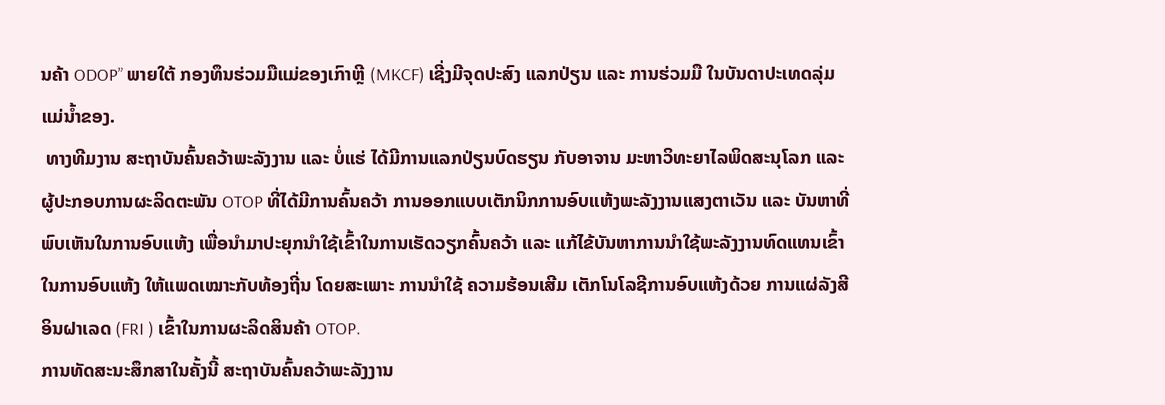ນຄ້າ ODOP” ພາຍໃຕ້ ກອງທຶນຮ່ວມມືແມ່ຂອງເກົາຫຼີ (MKCF) ເຊີ່ງມີຈຸດປະສົງ ແລກປ່ຽນ ແລະ ການຮ່ວມມື ໃນບັນດາປະເທດລຸ່ມແມ່ນ້ຳຂອງ.
 ທາງທີມງານ ສະຖາບັນຄົ້ນຄວ້າພະລັງງານ ແລະ ບໍ່ແຮ່ ໄດ້ມີການແລກປ່ຽນບົດຮຽນ ກັບອາຈານ ມະຫາວິທະຍາໄລພິດສະນຸໂລກ ແລະ ຜູ້ປະກອບການຜະລິດຕະພັນ OTOP ທີ່ໄດ້ມີການຄົ້ນຄວ້າ ການອອກແບບເຕັກນິກການອົບແຫ້ງພະລັງງານແສງຕາເວັນ ແລະ ບັນຫາທີ່ພົບເຫັນໃນການອົບແຫ້ງ ເພື່ອນຳມາປະຍຸກນຳໃຊ້ເຂົ້າໃນການເຮັດວຽກຄົ້ນຄວ້າ ແລະ ແກ້ໄຂ້ບັນຫາການນຳໃຊ້ພະລັງງານທົດແທນເຂົ້າໃນການອົບແຫ້ງ ໃຫ້ແພດເໝາະກັບທ້ອງຖີ່ນ ໂດຍສະເພາະ ການນຳໃຊ້ ຄວາມຮ້ອນເສີມ ເຕັກໂນໂລຊີການອົບແຫ້ງດ້ວຍ ການແຜ່ລັງສີອິນຝາເລດ (FRI ) ເຂົ້າໃນການຜະລິດສິນຄ້າ OTOP.
ການທັດສະນະສຶກສາໃນຄັ້ງນີ້ ສະຖາບັນຄົ້ນຄວ້າພະລັງງານ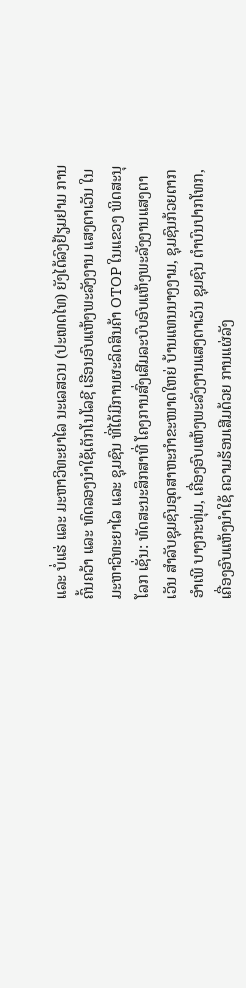ແລະ ບໍ່ແຮ່ ແລະ ມະຫາວິທະຍາໄລ ນະເລສວນ (ປະເທດໄທ) ຍັງໄດ້ລົງຢ້ຽມຢາມ ການຄົ້ນຄວ້າ ແລະ ທົດລອງນຳໃຊ້ເຕັກໂນໂລຊີ ເຮືອນອົບແຫ້ງພະລັງງານ ແສງຕາເວັນ ໃນມະຫາວິທະຍາໄລ ແລະ ຊຸມຊົນ ທີ່ໄດ້ມີການຜະລິດສິນຄ້າ OTOP ໃນແຂວງ ພິດສະນຸໂລກ ເຊັ່ນ: ທັດສະນະສຶກສາທີ່ ໂຄງການສົ່ງເສີມລະບົບອົບແຫ້ງພະລັງງານແສງຕາເວັນ ສຳລັບຊຸມຊົນອຸດສາຫະກຳຂະໜາດໃຫຍ່ ບ້ານແທນນາງງາມ, ຊຸມຊົນກ້ວຍຕາກ ອຳເພີ ບາງກະທຸ່ມ, ເຄື່ອງອົບແຫ້ງພະລັງງານແສງຕາເວັນ ຊຸມຊົນ ຕຳບົນປາກໂທກ, ເຄື່ອງອົບແຫ້ງນຳໃຊ້ ຄວາມຮ້ອນເສີມດ້ວຍ ການແຜ່ລັງ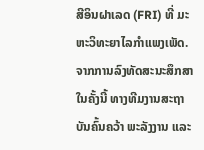ສີອິນຝາເລດ (FRI) ທີ່ ມະຫະວິທະຍາໄລກຳແພງເພັດ.
ຈາກການລົງທັດສະນະສຶກສາໃນຄັ້ງນີ້ ທາງທີມງານສະຖາບັນຄົ້ນຄວ້າ ພະລັງງານ ແລະ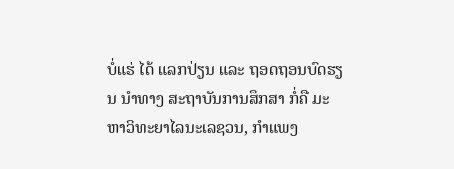ບໍ່ແຮ່ ໄດ້ ແລກປ່ຽນ ແລະ ຖອດຖອນບົດຮຽນ ນຳທາງ ສະຖາບັນການສຶກສາ ກໍ່ຄື ມະຫາວິທະຍາໄລນະເລຊວນ, ກຳແພງ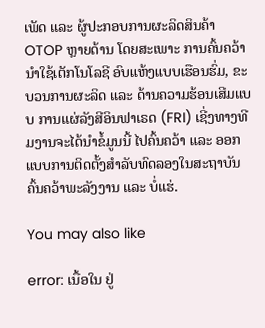ເພັດ ແລະ ຜູ້ປະກອບການຜະລິດສິນຄ້າ OTOP ຫຼາຍດ້ານ ໂດຍສະເພາະ ການຄົ້ນຄວ້ານຳໃຊ້ເຕັກໂນໂລຊີ ອົບແຫ້ງແບບເຮືອນຮົ່ມ, ຂະບວນການຜະລິດ ແລະ ດ້ານຄວາມຮ້ອນເສີມແບບ ການແຜ່ລັງສີອິນຟາເຣດ (FRI) ເຊີ່ງທາງທີມງານຈະໄດ້ນຳຂ້ໍມູນນີ້ ໄປຄົ້ນຄວ້າ ແລະ ອອກແບບການຕິດຕັ້ງສຳລັບທົດລອງໃນສະຖາບັນຄົ້ນຄວ້າພະລັງງານ ແລະ ບໍ່ແຮ່.

You may also like

error: ເນື້ອໃນ ຢູ່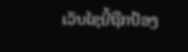ເວັບໄຊນີ້ຖືກປ້ອງ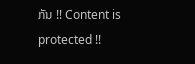ກັນ !! Content is protected !!